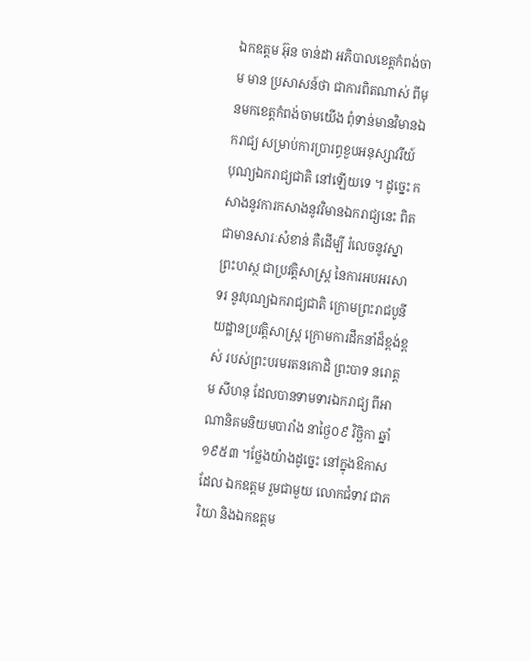ឯកឧត្ដម អ៊ុន ចាន់ដា អភិបាលខេត្តកំពង់ចាម មាន ប្រសាសន៍ថា ជាការពិតណាស់ ពីមុនមកខេត្តកំពង់ចាមយើង ពុំទាន់មានវិមានឯករាជ្យ សម្រាប់ការប្រារព្ធខួបអនុស្សាវរីយ៍ បុណ្យឯករាជ្យជាតិ នៅឡើយទេ ។ ដូច្នេះ កសាងនូវការកសាងនូវវិមានឯករាជ្យនេះ ពិតជាមានសារៈសំខាន់ គឺដើម្បី រំលេចនូវស្នាព្រះហស្ថ ជាប្រវត្តិសាស្ត្រ នៃការអបអរសាទរ នូវបុណ្យឯករាជ្យជាតិ ក្រោមព្រះរាជបូនីយដ្ឋានប្រវត្តិសាស្ត្រ ក្រោមការដឹកនាំដ៏ខ្ពង់ខ្ពស់ របស់ព្រះបរមរតនកោដិ ព្រះបាទ នរោត្ដម សីហនុ ដែលបានទាមទារឯករាជ្យ ពីអាណានិគមនិយមបារាំង នាថ្ងៃ០៩ វិច្ឆិកា ឆ្នាំ១៩៥៣ ។ថ្លែងយ៉ាងដូច្នេះ នៅក្នុងឱកាសដែល ឯកឧត្ដម រួមជាមួយ លោកជំទាវ ជាភរិយា និងឯកឧត្ដម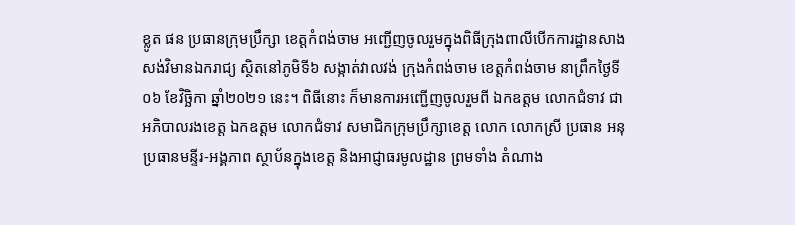ខ្លូត ផន ប្រធានក្រុមប្រឹក្សា ខេត្តកំពង់ចាម អញ្ជើញចូលរួមក្នុងពិធីក្រុងពាលីបើកការដ្ឋានសាងសង់វិមានឯករាជ្យ ស្ថិតនៅភូមិទី៦ សង្កាត់វាលវង់ ក្រុងកំពង់ចាម ខេត្តកំពង់ចាម នាព្រឹកថ្ងៃទី០៦ ខែវិច្ឆិកា ឆ្នាំ២០២១ នេះ។ ពិធីនោះ ក៏មានការអញ្ជើញចូលរួមពី ឯកឧត្ដម លោកជំទាវ ជាអភិបាលរងខេត្ត ឯកឧត្ដម លោកជំទាវ សមាជិកក្រុមប្រឹក្សាខេត្ត លោក លោកស្រី ប្រធាន អនុប្រធានមន្ទីរ-អង្គភាព ស្ថាប័នក្នុងខេត្ត និងអាជ្ញាធរមូលដ្ឋាន ព្រមទាំង តំណាង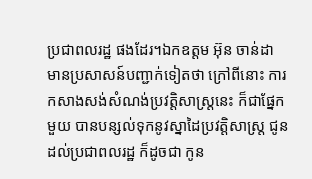ប្រជាពលរដ្ឋ ផងដែរ។ឯកឧត្ដម អ៊ុន ចាន់ដា មានប្រសាសន៍បញ្ជាក់ទៀតថា ក្រៅពីនោះ ការកសាងសង់សំណង់ប្រវត្តិសាស្ត្រនេះ ក៏ជាផ្នែកមួយ បានបន្សល់ទុកនូវស្នាដៃប្រវត្តិសាស្ត្រ ជូនដល់ប្រជាពលរដ្ឋ ក៏ដូចជា កូន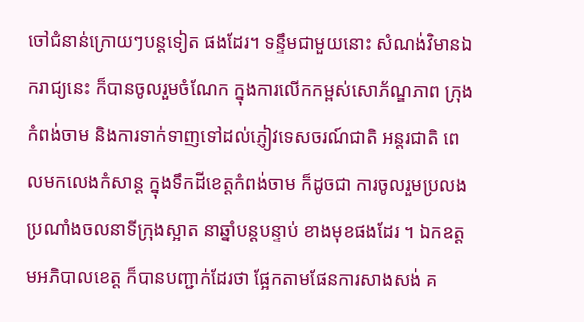ចៅជំនាន់ក្រោយៗបន្តទៀត ផងដែរ។ ទន្ទឹមជាមួយនោះ សំណង់វិមានឯករាជ្យនេះ ក៏បានចូលរួមចំណែក ក្នុងការលើកកម្ពស់សោភ័ណ្ឌភាព ក្រុងកំពង់ចាម និងការទាក់ទាញទៅដល់ភ្ញៀវទេសចរណ៍ជាតិ អន្តរជាតិ ពេលមកលេងកំសាន្ត ក្នុងទឹកដីខេត្តកំពង់ចាម ក៏ដូចជា ការចូលរួមប្រលងប្រណាំងចលនាទីក្រុងស្អាត នាឆ្នាំបន្តបន្ទាប់ ខាងមុខផងដែរ ។ ឯកឧត្ដមអភិបាលខេត្ត ក៏បានបញ្ជាក់ដែរថា ផ្អែកតាមផែនការសាងសង់ គ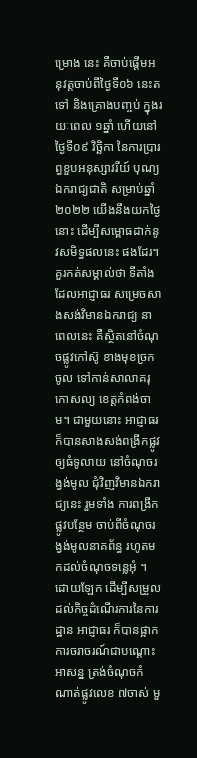ម្រោង នេះ គឺចាប់ផ្ដើមអនុវត្តចាប់ពីថ្ងៃទី០៦ នេះតទៅ និងគ្រោងបញ្ចប់ ក្នុងរយៈពេល ១ឆ្នាំ ហើយនៅថ្ងៃទី០៩ វិច្ឆិកា នៃការប្រារព្ធខួបអនុស្សាវរីយ៍ បុណ្យឯករាជ្យជាតិ សម្រាប់ឆ្នាំ២០២២ យើងនឹងយកថ្ងៃនោះ ដើម្បីសម្ពោធដាក់នូវសមិទ្ធផលនេះ ផងដែរ។គួរកត់សម្គាល់ថា ទីតាំងដែលអាជ្ញាធរ សម្រេចសាងសង់វិមានឯករាជ្យ នាពេលនេះ គឺស្ថិតនៅចំណុចផ្លូវកៅស៊ូ ខាងមុខច្រកចូល ទៅកាន់សាលាគរុកោសល្យ ខេត្តកំពង់ចាម។ ជាមួយនោះ អាជ្ញាធរ ក៏បានសាងសង់ពង្រីកផ្លូវឲ្យធំទូលាយ នៅចំណុចរង្វង់មូល ជុំវិញវិមានឯករាជ្យនេះ រួមទាំង ការពង្រីកផ្លូវបន្ថែម ចាប់ពីចំណុចរង្វង់មូលនាគព័ន្ធ រហូតមកដល់ចំណុចទន្លេអុំ ។ ដោយឡែក ដើម្បីសម្រួលដល់កិច្ចដំណើរការនៃការដ្ឋាន អាជ្ញាធរ ក៏បានផ្អាកការចរាចរណ៍ជាបណ្ដោះអាសន្ន ត្រង់ចំណុចកំណាត់ផ្លូវលេខ ៧ចាស់ មួ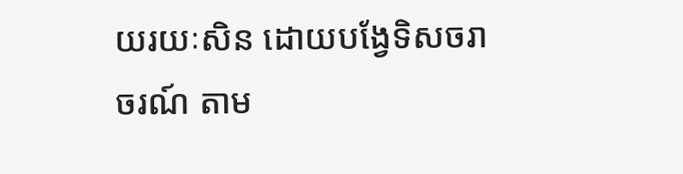យរយៈសិន ដោយបង្វែទិសចរាចរណ៍ តាម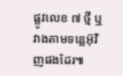ផ្លូវលេខ ៧ ថ្មី ឬវាងតាមទន្លេអ៊ុវិញផងដែរ៕